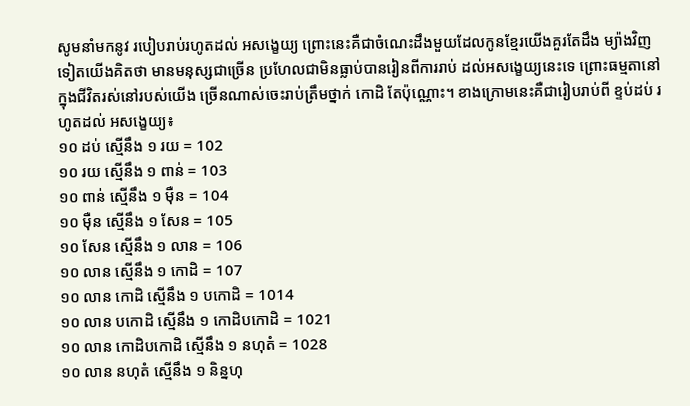សូមនាំមកនូវ របៀបរាប់រហូតដល់ អសង្ខេយ្យ ព្រោះនេះគឺជាចំណេះដឹងមួយដែលកូនខ្មែរយើងគួរតែដឹង ម្យ៉ាងវិញទៀតយើងគិតថា មានមនុស្សជាច្រើន ប្រហែលជាមិនធ្លាប់បានរៀនពីការរាប់ ដល់អសង្ខេយ្យនេះទេ ព្រោះធម្មតានៅក្នុងជីវិតរស់នៅរបស់យើង ច្រើនណាស់ចេះរាប់ត្រឹមថ្នាក់ កោដិ តែប៉ុណ្ណោះ។ ខាងក្រោមនេះគឺជារៀបរាប់ពី ខ្ទប់ដប់ រហូតដល់ អសង្ខេយ្យ៖
១០ ដប់ ស្មើនឹង ១ រយ = 102
១០ រយ ស្មើនឹង ១ ពាន់ = 103
១០ ពាន់ ស្មើនឹង ១ ម៉ឺន = 104
១០ ម៉ឺន ស្មើនឹង ១ សែន = 105
១០ សែន ស្មើនឹង ១ លាន = 106
១០ លាន ស្មើនឹង ១ កោដិ = 107
១០ លាន កោដិ ស្មើនឹង ១ បកោដិ = 1014
១០ លាន បកោដិ ស្មើនឹង ១ កោដិបកោដិ = 1021
១០ លាន កោដិបកោដិ ស្មើនឹង ១ នហុតំ = 1028
១០ លាន នហុតំ ស្មើនឹង ១ និន្នហុ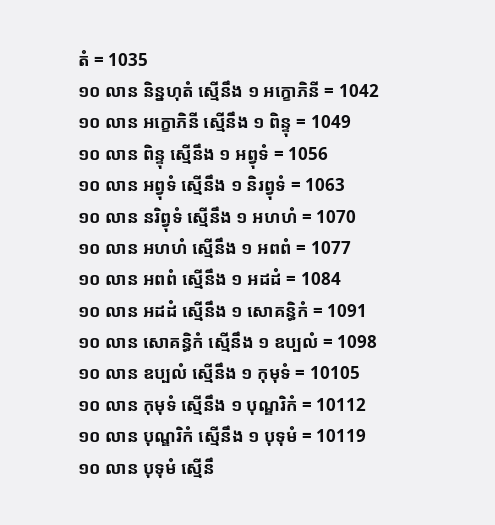តំ = 1035
១០ លាន និន្នហុតំ ស្មើនឹង ១ អក្ខោភិនី = 1042
១០ លាន អក្ខោភិនី ស្មើនឹង ១ ពិន្ទុ = 1049
១០ លាន ពិន្ទុ ស្មើនឹង ១ អព្វុទំ = 1056
១០ លាន អព្វុទំ ស្មើនឹង ១ និរព្វុទំ = 1063
១០ លាន នរិព្វុទំ ស្មើនឹង ១ អហហំ = 1070
១០ លាន អហហំ ស្មើនឹង ១ អពពំ = 1077
១០ លាន អពពំ ស្មើនឹង ១ អដដំ = 1084
១០ លាន អដដំ ស្មើនឹង ១ សោគន្ធិកំ = 1091
១០ លាន សោគន្ធិកំ ស្មើនឹង ១ ឧប្បលំ = 1098
១០ លាន ឧប្បលំ ស្មើនឹង ១ កុមុទំ = 10105
១០ លាន កុមុទំ ស្មើនឹង ១ បុណ្ឌរិកំ = 10112
១០ លាន បុណ្ឌរិកំ ស្មើនឹង ១ បុទុមំ = 10119
១០ លាន បុទុមំ ស្មើនឹ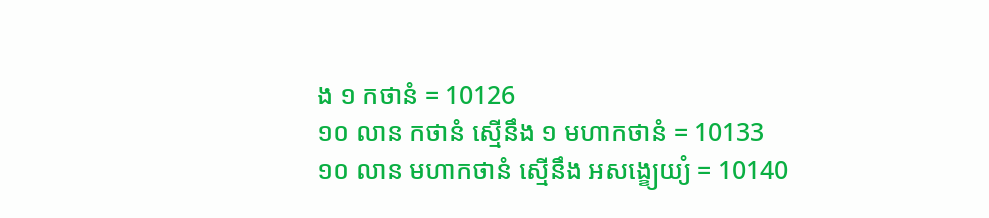ង ១ កថានំ = 10126
១០ លាន កថានំ ស្មើនឹង ១ មហាកថានំ = 10133
១០ លាន មហាកថានំ ស្មើនឹង អសង្ខេ្យយ្យំ = 10140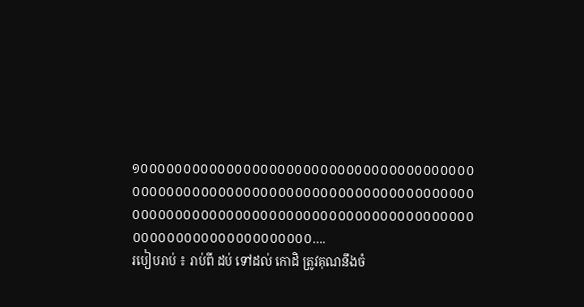១០០០០០០០០០០០០០០០០០០០០០០០០០០០០០០០០០០០០០០០ ០០០០០០០០០០០០០០០០០០០០០០០០០០០០០០០០០០០០០០០០ ០០០០០០០០០០០០០០០០០០០០០០០០០០០០០០០០០០០០០០០០ ០០០០០០០០០០០០០០០០០០០០០….
របៀបរាប់ ៖ រាប់ពី ដប់ ទៅដល់ កោដិ ត្រូវគុណនឹងចំ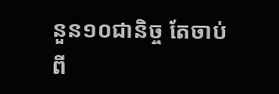នួន១០ជានិច្ច តែចាប់ពី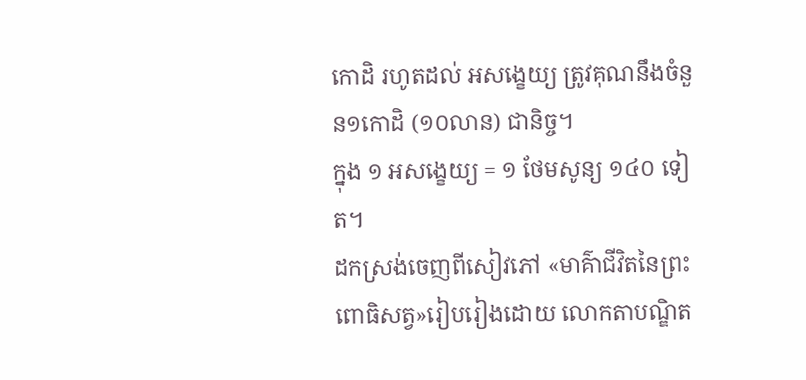កោដិ រហូតដល់ អសង្ខេយ្យ ត្រូវគុណនឹងចំនួន១កោដិ (១០លាន) ជានិច្ច។
ក្នុង ១ អសង្ខេយ្យ = ១ ថែមសូន្យ ១៤០ ទៀត។
ដកស្រង់ចេញពីសៀវភៅ «មាគ៌ាជីវិតនៃព្រះពោធិសត្វ»រៀបរៀងដោយ លោកតាបណ្ឌិត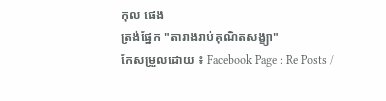កុល ផេង
ត្រង់ផ្នែក "តារាងរាប់គុណិតសង្ខ្យា"
កែសម្រួលដោយ ៖ Facebook Page : Re Posts /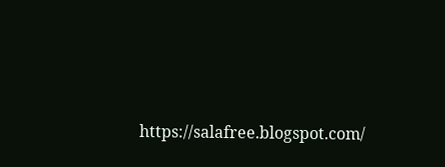https://salafree.blogspot.com/